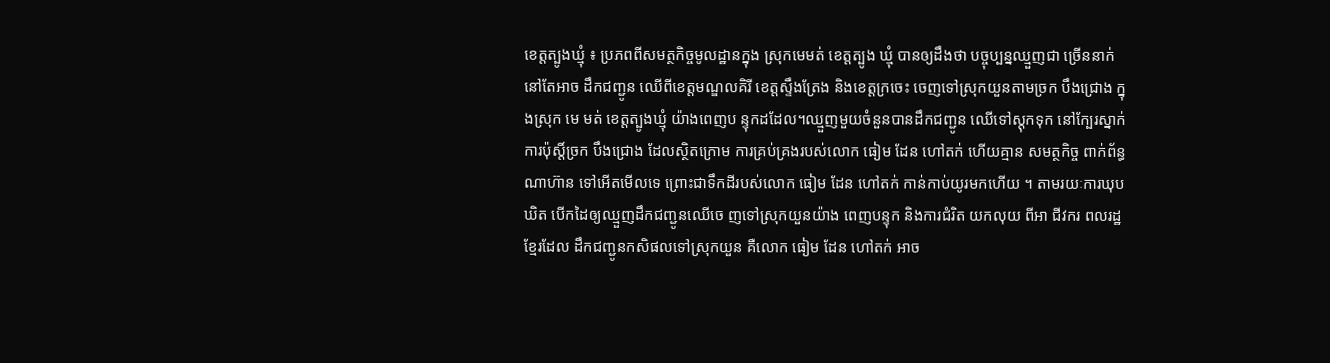ខេត្តត្បូងឃ្មុំ ៖ ប្រភពពីសមត្ថកិច្ចមូលដ្ឋានក្នុង ស្រុកមេមត់ ខេត្តត្បូង ឃ្មុំ បានឲ្យដឹងថា បច្ចុប្បន្នឈ្មួញជា ច្រើននាក់ នៅតែអាច ដឹកជញ្ជូន ឈើពីខេត្តមណ្ឌលគិរី ខេត្តស្ទឹងត្រែង និងខេត្តក្រចេះ ចេញទៅស្រុកយួនតាមច្រក បឹងជ្រោង ក្នុងស្រុក មេ មត់ ខេត្តត្បូងឃ្មុំ យ៉ាងពេញប ន្ទុកដដែល។ឈ្មួញមួយចំនួនបានដឹកជញ្ជូន ឈើទៅស្តុកទុក នៅក្បែរស្នាក់ ការប៉ុស្ដិ៍ច្រក បឹងជ្រោង ដែលស្ថិតក្រោម ការគ្រប់គ្រងរបស់លោក ធៀម ដែន ហៅតក់ ហើយគ្មាន សមត្ថកិច្ច ពាក់ព័ន្ធ ណាហ៊ាន ទៅអើតមើលទេ ព្រោះជាទឹកដីរបស់លោក ធៀម ដែន ហៅតក់ កាន់កាប់យូរមកហើយ ។ តាមរយៈការឃុបឃិត បើកដៃឲ្យឈ្មួញដឹកជញ្ជូនឈើចេ ញទៅស្រុកយួនយ៉ាង ពេញបន្ទុក និងការជំរិត យកលុយ ពីអា ជីវករ ពលរដ្ឋខ្មែរដែល ដឹកជញ្ជូនកសិផលទៅស្រុកយួន គឺលោក ធៀម ដែន ហៅតក់ អាច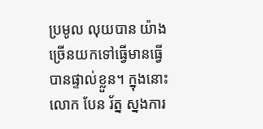ប្រមូល លុយបាន យ៉ាងច្រើនយកទៅធ្វើមានធ្វើបានផ្ទាល់ខ្លួន។ ក្នុងនោះលោក បែន រ័ត្ន ស្នងការ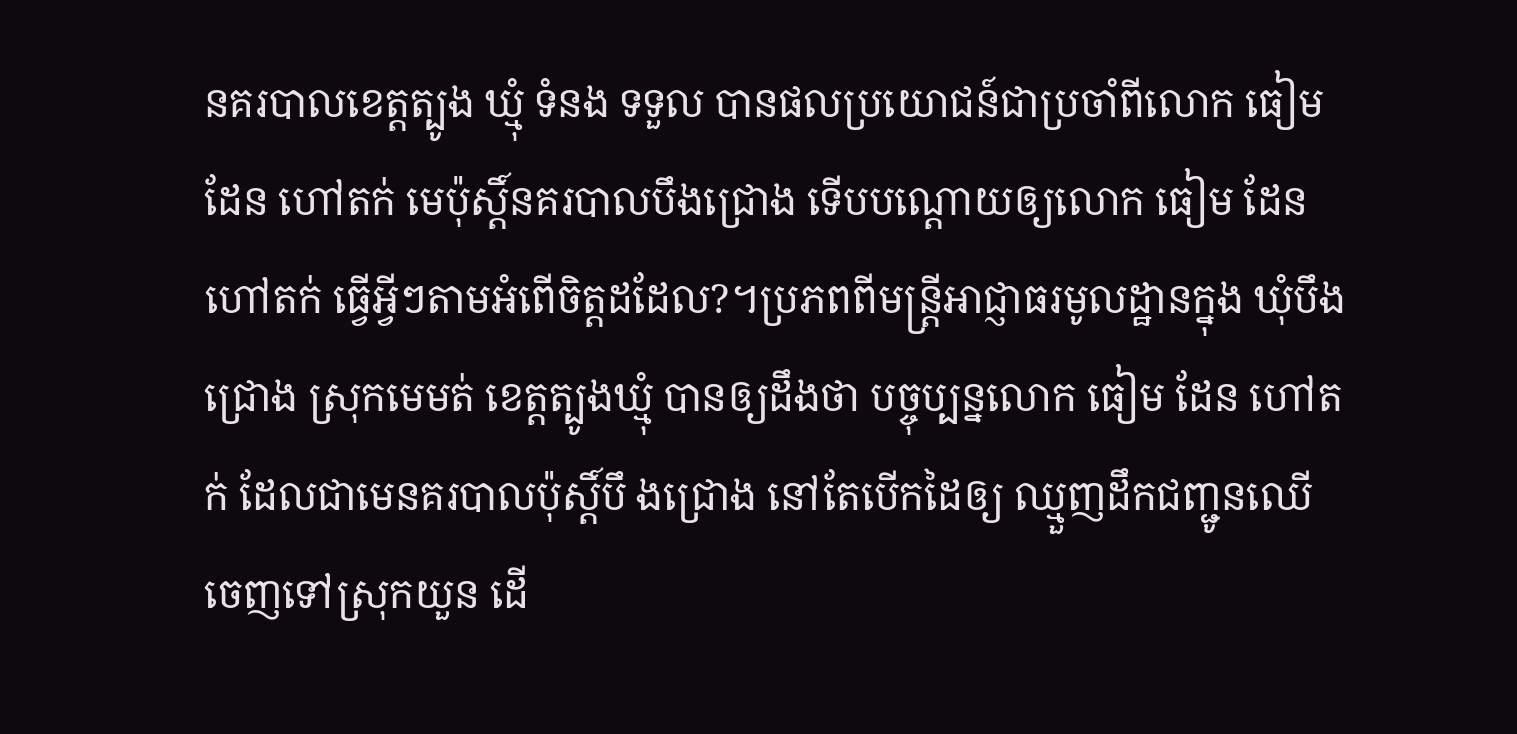នគរបាលខេត្តត្បូង ឃ្មុំ ទំនង ទទួល បានផលប្រយោជន៍ជាប្រចាំពីលោក ធៀម ដែន ហៅតក់ មេប៉ុស្ដិ៍នគរបាលបឹងជ្រោង ទើបបណ្ដោយឲ្យលោក ធៀម ដែន ហៅតក់ ធ្វើអ្វីៗតាមអំពើចិត្តដដែល?។ប្រភពពីមន្ត្រីអាជ្ញាធរមូលដ្ឋានក្នុង ឃុំបឹងជ្រោង ស្រុកមេមត់ ខេត្តត្បូងឃ្មុំ បានឲ្យដឹងថា បច្ចុប្បន្នលោក ធៀម ដែន ហៅតក់ ដែលជាមេនគរបាលប៉ុស្ដិ៍បឹ ងជ្រោង នៅតែបើកដៃឲ្យ ឈ្មួញដឹកជញ្ជូនឈើ ចេញទៅស្រុកយួន ដើ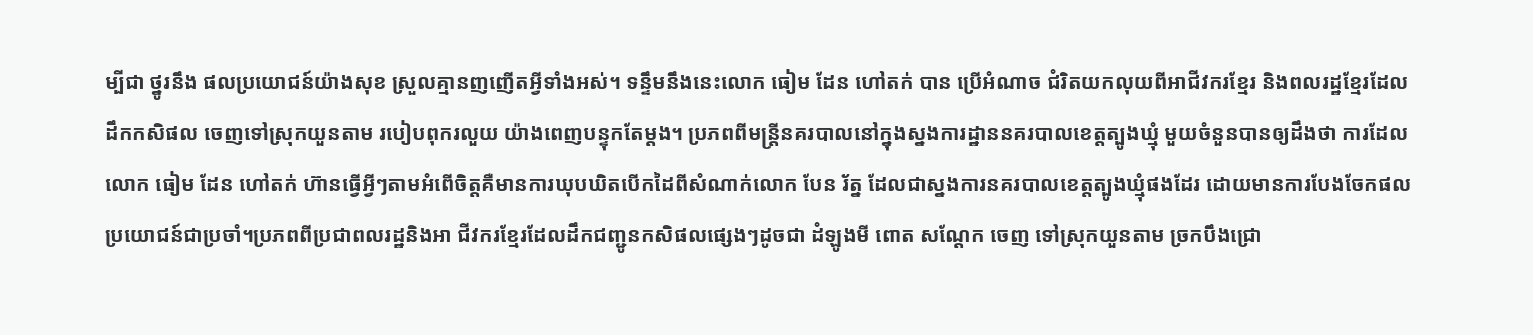ម្បីជា ថ្នូរនឹង ផលប្រយោជន៍យ៉ាងសុខ ស្រួលគ្មានញញើតអ្វីទាំងអស់។ ទន្ទឹមនឹងនេះលោក ធៀម ដែន ហៅតក់ បាន ប្រើអំណាច ជំរិតយកលុយពីអាជីវករខ្មែរ និងពលរដ្ឋខ្មែរដែលដឹកកសិផល ចេញទៅស្រុកយួនតាម របៀបពុករលួយ យ៉ាងពេញបន្ទុកតែម្តង។ ប្រភពពីមន្ត្រីនគរបាលនៅក្នុងស្នងការដ្ឋាននគរបាលខេត្តត្បូងឃ្មុំ មួយចំនួនបានឲ្យដឹងថា ការដែលលោក ធៀម ដែន ហៅតក់ ហ៊ានធ្វើអ្វីៗតាមអំពើចិត្តគឺមានការឃុបឃិតបើកដៃពីសំណាក់លោក បែន រ័ត្ន ដែលជាស្នងការនគរបាលខេត្តត្បូងឃ្មុំផងដែរ ដោយមានការបែងចែកផលប្រយោជន៍ជាប្រចាំ។ប្រភពពីប្រជាពលរដ្ឋនិងអា ជីវករខ្មែរដែលដឹកជញ្ជូនកសិផលផ្សេងៗដូចជា ដំឡូងមី ពោត សណ្ដែក ចេញ ទៅស្រុកយួនតាម ច្រកបឹងជ្រោ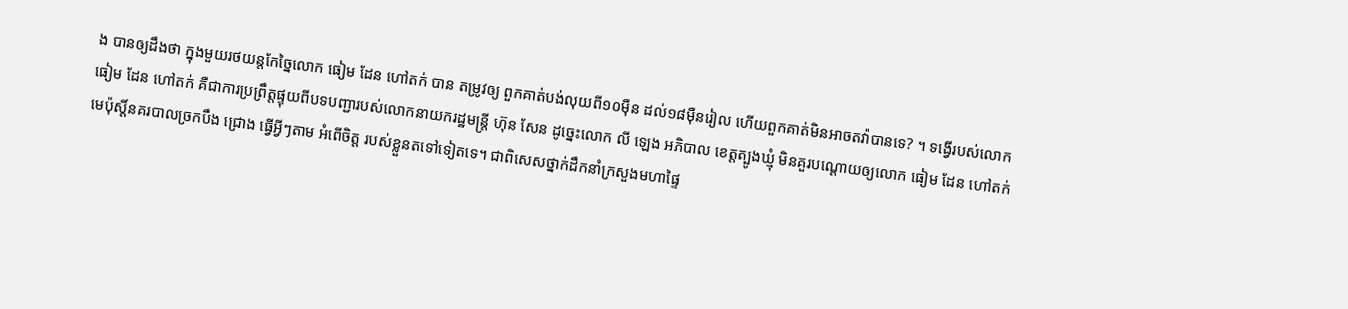ង បានឲ្យដឹងថា ក្នុងមួយរថយន្តកែច្នៃលោក ធៀម ដែន ហៅតក់ បាន តម្រូវឲ្យ ពួកគាត់បង់លុយពី១០ម៉ឺន ដល់១៨ម៉ឺនរៀល ហើយពួកគាត់មិនអាចតវ៉ាបានទេ? ។ ទង្វើរបស់លោក ធៀម ដែន ហៅតក់ គឺជាការប្រព្រឹត្តផ្ទុយពីបទបញ្ជារបស់លោកនាយករដ្ឋមន្ត្រី ហ៊ុន សែន ដូច្នេះលោក លី ឡេង អភិបាល ខេត្តត្បូងឃ្មុំ មិនគួរបណ្ដោយឲ្យលោក ធៀម ដែន ហៅតក់ មេប៉ុស្ដិ៍នគរបាលច្រកបឹង ជ្រោង ធ្វើអ្វីៗតាម អំពើចិត្ត របស់ខ្លួនតទៅទៀតទេ។ ជាពិសេសថ្នាក់ដឹកនាំក្រសួងមហាផ្ទៃ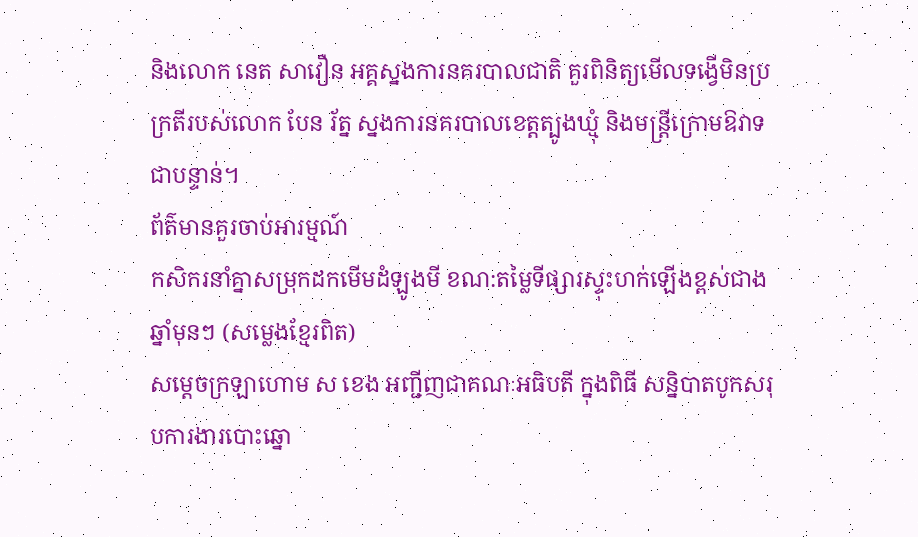និងលោក នេត សាវឿន អគ្គស្នងការនគរបាលជាតិ គួរពិនិត្យមើលទង្វើមិនប្រក្រតីរបស់លោក បែន រ័ត្ន ស្នងការនគរបាលខេត្តត្បូងឃ្មុំ និងមន្ត្រីក្រោមឱវាទជាបន្ទាន់។
ព័ត៌មានគួរចាប់អារម្មណ៍
កសិករនាំគ្នាសម្រុកដកមើមដំឡូងមី ខណ:តម្លៃទីផ្សារស្ទុះហក់ឡើងខ្ពស់ជាងឆ្នាំមុនៗ (សម្លេងខ្មែរពិត)
សម្តេចក្រឡាហោម ស ខេង អញ្ជីញជាគណៈអធិបតី ក្នុងពិធី សន្និបាតបូកសរុបការងារបោះឆ្នោ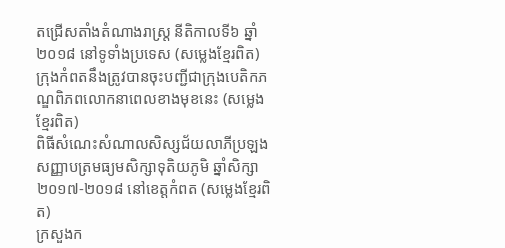តជ្រើសតាំងតំណាងរាស្ត្រ នីតិកាលទី៦ ឆ្នាំ២០១៨ នៅទូទាំងប្រទេស (សម្លេងខ្មែរពិត)
ក្រុងកំពតនឹងត្រូវបានចុះបញ្ជីជាក្រុងបេតិកភណ្ឌពិភពលោកនាពេលខាងមុខនេះ (សម្លេងខ្មែរពិត)
ពិធីសំណេះសំណាលសិស្សជ័យលាភីប្រឡងសញ្ញាបត្រមធ្យមសិក្សាទុតិយភូមិ ឆ្នាំសិក្សា២០១៧-២០១៨ នៅខេត្តកំពត (សម្លេងខ្មែរពិត)
ក្រសួងក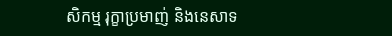សិកម្ម រុក្ខាប្រមាញ់ និងនេសាទ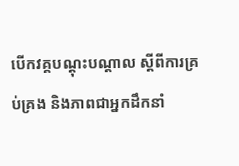បើកវគ្គបណ្តុះបណ្តាល ស្តីពីការគ្រប់គ្រង និងភាពជាអ្នកដឹកនាំ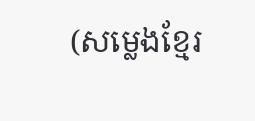(សម្លេងខ្មែរ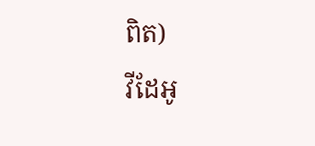ពិត)
វីដែអូ